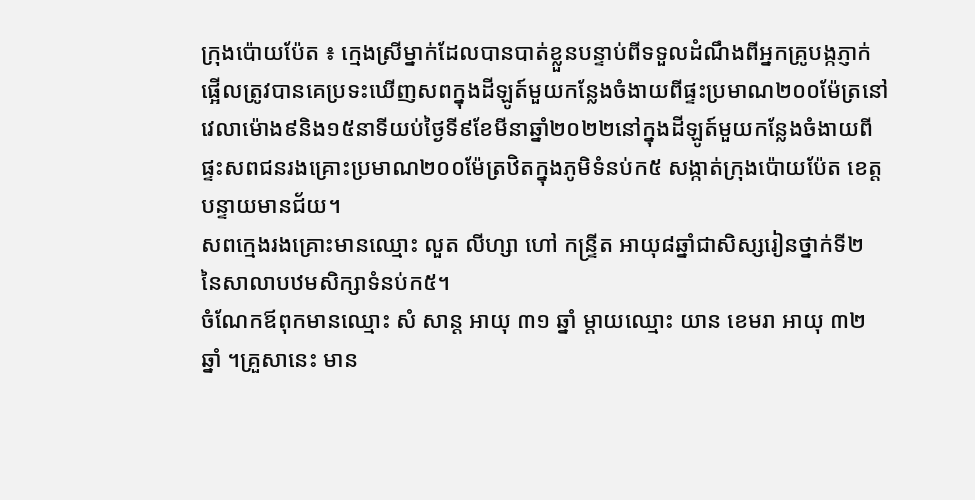ក្រុងប៉ោយប៉ែត ៖ ក្មេងស្រីម្នាក់ដែលបានបាត់ខ្លួនបន្ទាប់ពីទទួលដំណឹងពីអ្នកគ្រូបង្កភ្ញាក់ផ្អើលត្រូវបានគេប្រទះឃើញសពក្នុងដីឡូត៍មួយកន្លែងចំងាយពីផ្ទះប្រមាណ២០០ម៉ែត្រនៅវេលាម៉ោង៩និង១៥នាទីយប់ថ្ងៃទី៩ខែមីនាឆ្នាំ២០២២នៅក្នុងដីឡូត៍មួយកន្លែងចំងាយពីផ្ទះសពជនរងគ្រោះប្រមាណ២០០ម៉ែត្រឋិតក្នុងភូមិទំនប់ក៥ សង្កាត់ក្រុងប៉ោយប៉ែត ខេត្តបន្ទាយមានជ័យ។
សពក្មេងរងគ្រោះមានឈ្មោះ លួត លីហ្សា ហៅ កន្ទ្រីត អាយុ៨ឆ្នាំជាសិស្សរៀនថ្នាក់ទី២ នៃសាលាបឋមសិក្សាទំនប់ក៥។
ចំណែកឪពុកមានឈ្មោះ សំ សាន្ត អាយុ ៣១ ឆ្នាំ ម្តាយឈ្មោះ យាន ខេមរា អាយុ ៣២ ឆ្នាំ ។គ្រួសានេះ មាន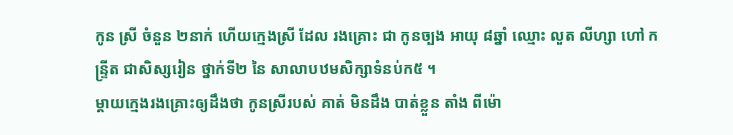កូន ស្រី ចំនួន ២នាក់ ហើយក្មេងស្រី ដែល រងគ្រោះ ជា កូនច្បង អាយុ ៨ឆ្នាំ ឈ្មោះ លួត លីហ្សា ហៅ កន្ទ្រីត ជាសិស្សរៀន ថ្នាក់ទី២ នៃ សាលាបឋមសិក្សាទំនប់ក៥ ។
ម្ដាយក្មេងរងគ្រោះឲ្យដឹងថា កូនស្រីរបស់ គាត់ មិនដឹង បាត់ខ្លួន តាំង ពីម៉ោ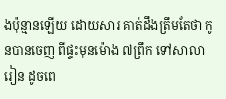ងប៉ុន្មានឡើយ ដោយសារ គាត់ដឹងត្រឹមតែថា កូនបានចេញ ពីផ្ទះមុនម៉ោង ៧ព្រឹក ទៅសាលារៀន ដូចពេ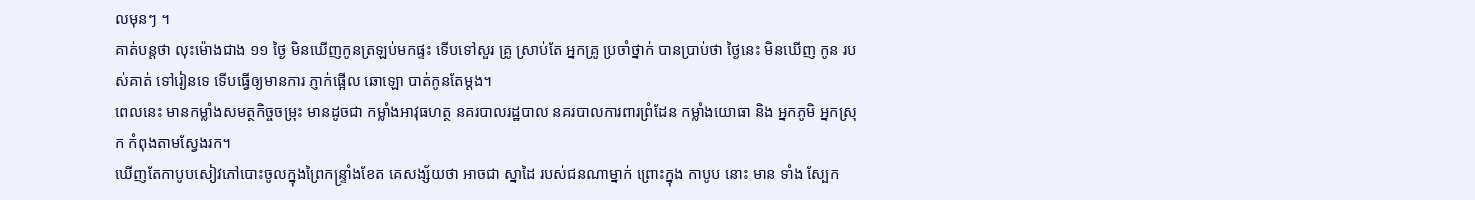លមុនៗ ។
គាត់បន្តថា លុះម៉ោងជាង ១១ ថ្ងៃ មិនឃើញកូនត្រឡប់មកផ្ទះ ទើបទៅសួរ គ្រូ ស្រាប់តែ អ្នកគ្រូ ប្រចាំថ្នាក់ បានប្រាប់ថា ថ្ងៃនេះ មិនឃើញ កូន របស់គាត់ ទៅរៀនទេ ទើបធ្វើឲ្យមានការ ភ្ញាក់ផ្អើល ឆោឡោ បាត់កូនតែម្តង។
ពេលនេះ មានកម្លាំងសមត្ថកិច្ចចម្រុះ មានដូចជា កម្លាំងអាវុធហត្ថ នគរបាលរដ្ឋបាល នគរបាលការពារព្រំដែន កម្លាំងយោធា និង អ្នកភូមិ អ្នកស្រុក កំពុងតាមស្វែងរក។
ឃើញតែកាបូបសៀវភៅបោះចូលក្នុងព្រៃកន្ទ្រាំងខែត គេសង្ស័យថា អាចជា ស្នាដៃ របស់ជនណាម្នាក់ ព្រោះក្នុង កាបូប នោះ មាន ទាំង ស្បែក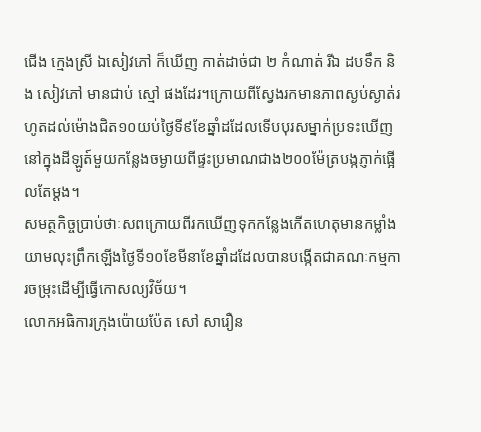ជើង ក្មេងស្រី ឯសៀវភៅ ក៏ឃើញ កាត់ដាច់ជា ២ កំណាត់ រីឯ ដបទឹក និង សៀវភៅ មានជាប់ ស្មៅ ផងដែរ។ក្រោយពីស្វែងរកមានភាពស្ងប់ស្ងាត់រហូតដល់ម៉ោងជិត១០យប់ថ្ងៃទី៩ខែឆ្នាំដដែលទើបបុរសម្នាក់ប្រទះឃើញនៅក្នុងដីឡូត៍មួយកន្លែងចម្ងាយពីផ្ទះប្រមាណជាង២០០ម៉ែត្របង្កភ្ញាក់ផ្អើលតែម្ដង។
សមត្ថកិច្ចប្រាប់ថាៈសពក្រោយពីរកឃើញទុកកន្លែងកើតហេតុមានកម្លាំងយាមលុះព្រឹកឡើងថ្ងៃទី១០ខែមីនាខែឆ្នាំដដែលបានបង្កើតជាគណៈកម្មការចម្រុះដើម្បីធ្វើកោសល្យវិច័យ។
លោកអធិការក្រុងប៉ោយប៉ែត សៅ សារឿន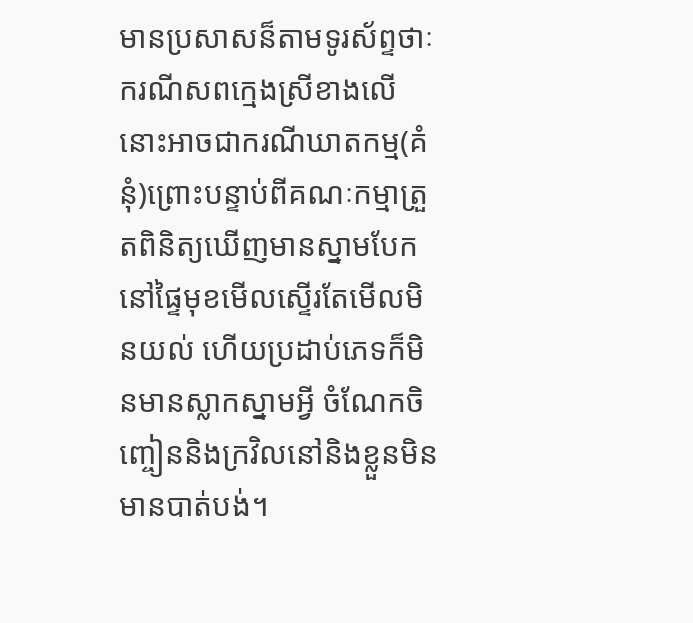មានប្រសាសន៏តាមទូរស័ព្ទថាៈ ករណីសពក្មេងស្រីខាងលើនោះអាចជាករណីឃាតកម្ម(គំនុំ)ព្រោះបន្ទាប់ពីគណៈកម្មាត្រួតពិនិត្យឃើញមានស្នាមបែកនៅផ្ទៃមុខមើលស្ទើរតែមើលមិនយល់ ហើយប្រដាប់ភេទក៏មិនមានស្លាកស្នាមអ្វី ចំណែកចិញ្ចៀននិងក្រវិលនៅនិងខ្លួនមិនមានបាត់បង់។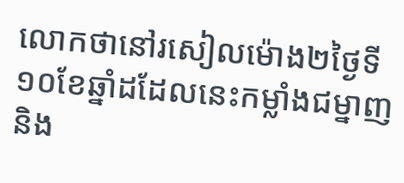លោកថានៅរសៀលម៉ោង២ថ្ងៃទី១០ខែឆ្នាំដដែលនេះកម្លាំងជម្នាញនិង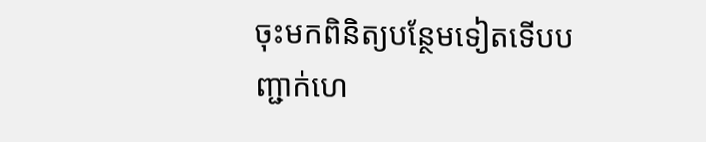ចុះមកពិនិត្យបន្ថែមទៀតទើបបញ្ជាក់ហេ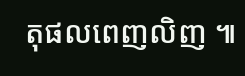តុផលពេញលិញ ៕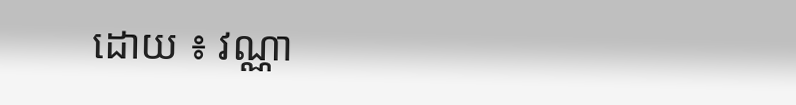ដោយ ៖ វណ្ណា